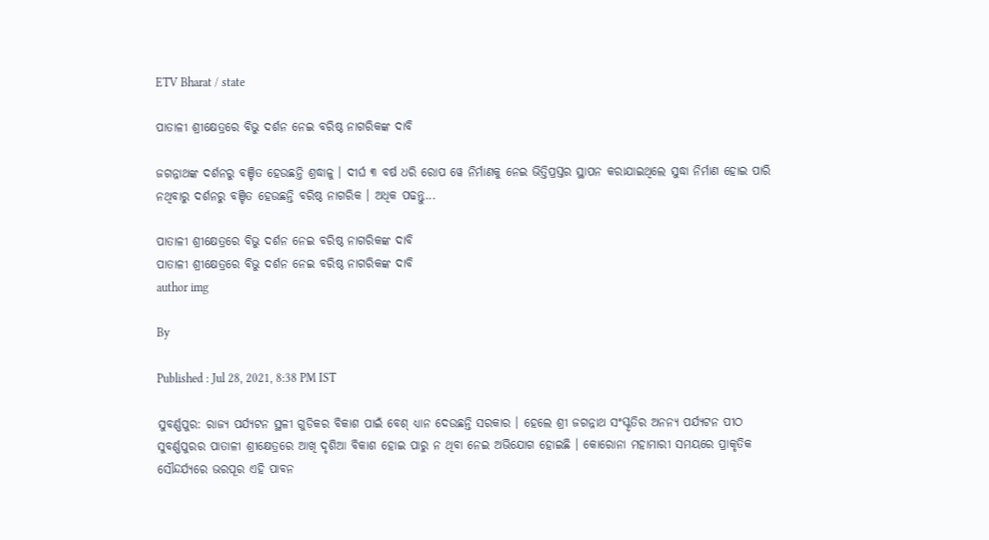ETV Bharat / state

ପାତାଳୀ ଶ୍ରୀକ୍ଷେତ୍ରରେ ବିଭୁ ଦର୍ଶନ ନେଇ ବରିଷ୍ଠ ନାଗରିକଙ୍କ ଦାବି

ଜଗନ୍ନାଥଙ୍କ ଦର୍ଶନରୁ ବଞ୍ଚିତ ହେଉଛନ୍ତି ଶ୍ରଦ୍ଧାଳୁ । ଦୀର୍ଘ ୩ ବର୍ଷ ଧରି ରୋପ ୱେ ନିର୍ମାଣକୁ ନେଇ ଭିତ୍ତିପ୍ରସ୍ତର ସ୍ଥାପନ କରାଯାଇଥିଲେ ସୁଦ୍ଧା ନିର୍ମାଣ ହୋଇ ପାରି ନଥିବାରୁ ଦର୍ଶନରୁ ବଞ୍ଚିତ ହେଉଛନ୍ତି ବରିଷ୍ଠ ନାଗରିକ । ଅଧିକ ପଢନ୍ତୁ...

ପାତାଳୀ ଶ୍ରୀକ୍ଷେତ୍ରରେ ବିଭୁ ଦର୍ଶନ ନେଇ ବରିଷ୍ଠ ନାଗରିକଙ୍କ ଦାବି
ପାତାଳୀ ଶ୍ରୀକ୍ଷେତ୍ରରେ ବିଭୁ ଦର୍ଶନ ନେଇ ବରିଷ୍ଠ ନାଗରିକଙ୍କ ଦାବି
author img

By

Published : Jul 28, 2021, 8:38 PM IST

ସୁବର୍ଣ୍ଣପୁର: ରାଜ୍ୟ ପର୍ଯ୍ୟଟନ ସ୍ଥଳୀ ଗୁଡିକର ବିକାଶ ପାଇଁ ବେଶ୍ ଧ୍ୟାନ ଦେଉଛନ୍ତି ସରକାର । ହେଲେ ଶ୍ରୀ ଜଗନ୍ନାଥ ସଂସ୍କୃତିର ଅନନ୍ୟ ପର୍ଯ୍ୟଟନ ପୀଠ ସୁବର୍ଣ୍ଣପୁରର ପାତାଳୀ ଶ୍ରୀକ୍ଷେତ୍ରରେ ଆଖି ଦୃଶିଆ ବିକାଶ ହୋଇ ପାରୁ ନ ଥିବା ନେଇ ଅଭିଯୋଗ ହୋଇଛି । କୋରୋନା ମହାମାରୀ ସମୟରେ ପ୍ରାକୃତିକ ସୌନ୍ଦର୍ଯ୍ୟରେ ଭରପୂର ଏହି ପାବନ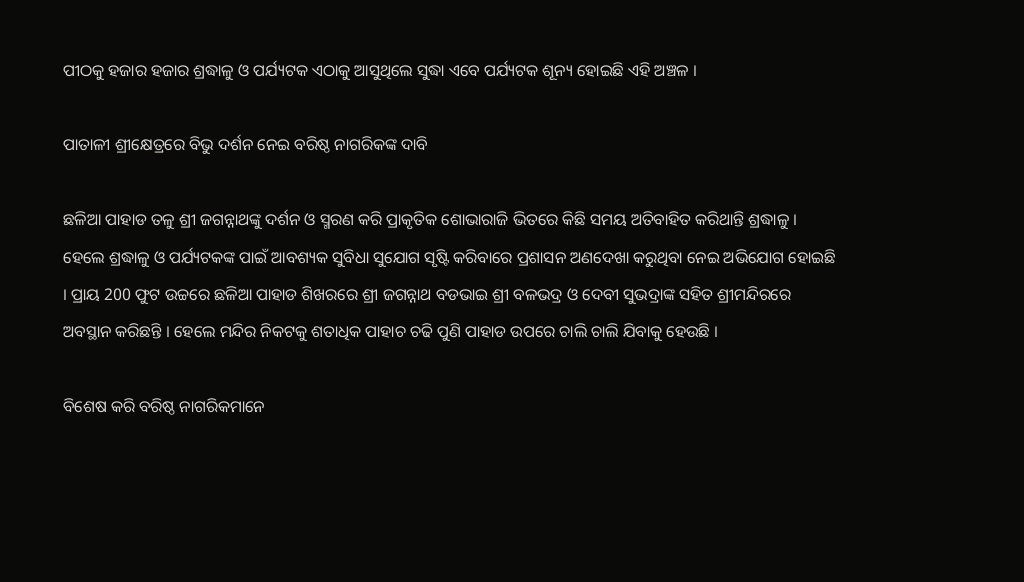ପୀଠକୁ ହଜାର ହଜାର ଶ୍ରଦ୍ଧାଳୁ ଓ ପର୍ଯ୍ୟଟକ ଏଠାକୁ ଆସୁଥିଲେ ସୁଦ୍ଧା ଏବେ ପର୍ଯ୍ୟଟକ ଶୂନ୍ୟ ହୋଇଛି ଏହି ଅଞ୍ଚଳ ।

ପାତାଳୀ ଶ୍ରୀକ୍ଷେତ୍ରରେ ବିଭୁ ଦର୍ଶନ ନେଇ ବରିଷ୍ଠ ନାଗରିକଙ୍କ ଦାବି

ଛଳିଆ ପାହାଡ ତଳୁ ଶ୍ରୀ ଜଗନ୍ନାଥଙ୍କୁ ଦର୍ଶନ ଓ ସ୍ମରଣ କରି ପ୍ରାକୃତିକ ଶୋଭାରାଜି ଭିତରେ କିଛି ସମୟ ଅତିବାହିତ କରିଥାନ୍ତି ଶ୍ରଦ୍ଧାଳୁ । ହେଲେ ଶ୍ରଦ୍ଧାଳୁ ଓ ପର୍ଯ୍ୟଟକଙ୍କ ପାଇଁ ଆବଶ୍ୟକ ସୁବିଧା ସୁଯୋଗ ସୃଷ୍ଟି କରିବାରେ ପ୍ରଶାସନ ଅଣଦେଖା କରୁଥିବା ନେଇ ଅଭିଯୋଗ ହୋଇଛି । ପ୍ରାୟ 200 ଫୁଟ ଉଚ୍ଚରେ ଛଳିଆ ପାହାଡ ଶିଖରରେ ଶ୍ରୀ ଜଗନ୍ନାଥ ବଡଭାଇ ଶ୍ରୀ ବଳଭଦ୍ର ଓ ଦେବୀ ସୁଭଦ୍ରାଙ୍କ ସହିତ ଶ୍ରୀମନ୍ଦିରରେ ଅବସ୍ଥାନ କରିଛନ୍ତି । ହେଲେ ମନ୍ଦିର ନିକଟକୁ ଶତାଧିକ ପାହାଚ ଚଢି ପୁଣି ପାହାଡ ଉପରେ ଚାଲି ଚାଲି ଯିବାକୁ ହେଉଛି ।

ବିଶେଷ କରି ବରିଷ୍ଠ ନାଗରିକମାନେ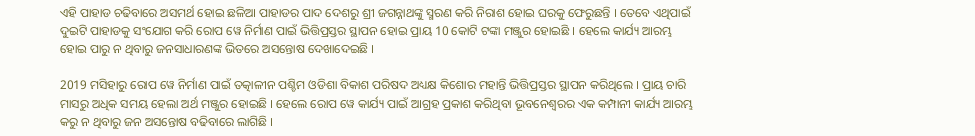ଏହି ପାହାଡ ଚଢିବାରେ ଅସମର୍ଥ ହୋଇ ଛଳିଆ ପାହାଡର ପାଦ ଦେଶରୁ ଶ୍ରୀ ଜଗନ୍ନାଥଙ୍କୁ ସ୍ମରଣ କରି ନିରାଶ ହୋଇ ଘରକୁ ଫେରୁଛନ୍ତି । ତେବେ ଏଥିପାଇଁ ଦୁଇଟି ପାହାଡକୁ ସଂଯୋଗ କରି ରୋପ ୱେ ନିର୍ମାଣ ପାଇଁ ଭିତ୍ତିପ୍ରସ୍ତର ସ୍ଥାପନ ହୋଇ ପ୍ରାୟ 10 କୋଟି ଟଙ୍କା ମଞ୍ଜୁର ହୋଇଛି । ହେଲେ କାର୍ଯ୍ୟ ଆରମ୍ଭ ହୋଇ ପାରୁ ନ ଥିବାରୁ ଜନସାଧାରଣଙ୍କ ଭିତରେ ଅସନ୍ତୋଷ ଦେଖାଦେଇଛି ।

2019 ମସିହାରୁ ରୋପ ୱେ ନିର୍ମାଣ ପାଇଁ ତତ୍କାଳୀନ ପଶ୍ଚିମ ଓଡିଶା ବିକାଶ ପରିଷଦ ଅଧ୍ୟକ୍ଷ କିଶୋର ମହାନ୍ତି ଭିତ୍ତିପ୍ରସ୍ତର ସ୍ଥାପନ କରିଥିଲେ । ପ୍ରାୟ ଚାରି ମାସରୁ ଅଧିକ ସମୟ ହେଲା ଅର୍ଥ ମଞ୍ଜୁର ହୋଇଛି । ହେଲେ ରୋପ ୱେ କାର୍ଯ୍ୟ ପାଇଁ ଆଗ୍ରହ ପ୍ରକାଶ କରିଥିବା ଭୂବନେଶ୍ବରର ଏକ କମ୍ପାନୀ କାର୍ଯ୍ୟ ଆରମ୍ଭ କରୁ ନ ଥିବାରୁ ଜନ ଅସନ୍ତୋଷ ବଢିବାରେ ଲାଗିଛି ।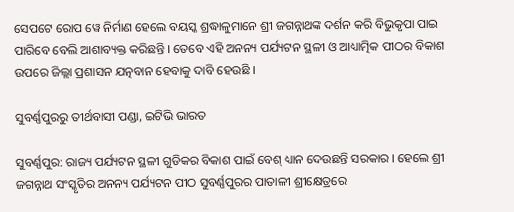ସେପଟେ ରୋପ ୱେ ନିର୍ମାଣ ହେଲେ ବୟସ୍କ ଶ୍ରଦ୍ଧାଳୁମାନେ ଶ୍ରୀ ଜଗନ୍ନାଥଙ୍କ ଦର୍ଶନ କରି ବିଭୁକୃପା ପାଇ ପାରିବେ ବେଲି ଆଶାବ୍ୟକ୍ତ କରିଛନ୍ତି । ତେବେ ଏହି ଅନନ୍ୟ ପର୍ଯ୍ୟଟନ ସ୍ଥଳୀ ଓ ଆଧ୍ୟାତ୍ମିକ ପୀଠର ବିକାଶ ଉପରେ ଜିଲ୍ଲା ପ୍ରଶାସନ ଯତ୍ନବାନ ହେବାକୁ ଦାବି ହେଉଛି ।

ସୁବର୍ଣ୍ଣପୁରରୁ ତୀର୍ଥବାସୀ ପଣ୍ଡା, ଇଟିଭି ଭାରତ

ସୁବର୍ଣ୍ଣପୁର: ରାଜ୍ୟ ପର୍ଯ୍ୟଟନ ସ୍ଥଳୀ ଗୁଡିକର ବିକାଶ ପାଇଁ ବେଶ୍ ଧ୍ୟାନ ଦେଉଛନ୍ତି ସରକାର । ହେଲେ ଶ୍ରୀ ଜଗନ୍ନାଥ ସଂସ୍କୃତିର ଅନନ୍ୟ ପର୍ଯ୍ୟଟନ ପୀଠ ସୁବର୍ଣ୍ଣପୁରର ପାତାଳୀ ଶ୍ରୀକ୍ଷେତ୍ରରେ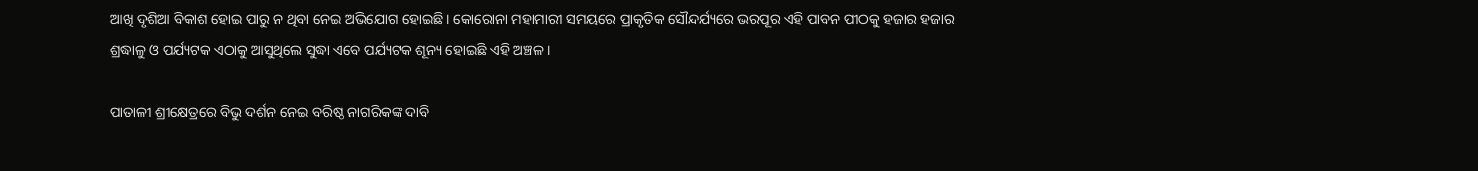ଆଖି ଦୃଶିଆ ବିକାଶ ହୋଇ ପାରୁ ନ ଥିବା ନେଇ ଅଭିଯୋଗ ହୋଇଛି । କୋରୋନା ମହାମାରୀ ସମୟରେ ପ୍ରାକୃତିକ ସୌନ୍ଦର୍ଯ୍ୟରେ ଭରପୂର ଏହି ପାବନ ପୀଠକୁ ହଜାର ହଜାର ଶ୍ରଦ୍ଧାଳୁ ଓ ପର୍ଯ୍ୟଟକ ଏଠାକୁ ଆସୁଥିଲେ ସୁଦ୍ଧା ଏବେ ପର୍ଯ୍ୟଟକ ଶୂନ୍ୟ ହୋଇଛି ଏହି ଅଞ୍ଚଳ ।

ପାତାଳୀ ଶ୍ରୀକ୍ଷେତ୍ରରେ ବିଭୁ ଦର୍ଶନ ନେଇ ବରିଷ୍ଠ ନାଗରିକଙ୍କ ଦାବି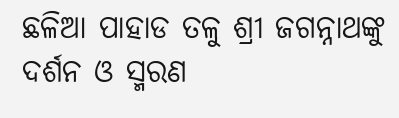ଛଳିଆ ପାହାଡ ତଳୁ ଶ୍ରୀ ଜଗନ୍ନାଥଙ୍କୁ ଦର୍ଶନ ଓ ସ୍ମରଣ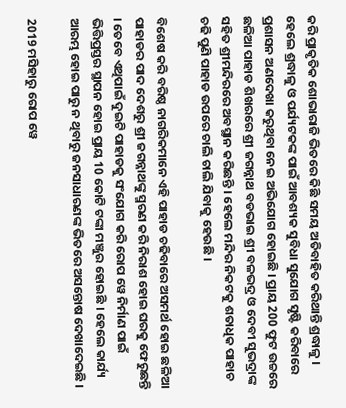କରି ପ୍ରାକୃତିକ ଶୋଭାରାଜି ଭିତରେ କିଛି ସମୟ ଅତିବାହିତ କରିଥାନ୍ତି ଶ୍ରଦ୍ଧାଳୁ । ହେଲେ ଶ୍ରଦ୍ଧାଳୁ ଓ ପର୍ଯ୍ୟଟକଙ୍କ ପାଇଁ ଆବଶ୍ୟକ ସୁବିଧା ସୁଯୋଗ ସୃଷ୍ଟି କରିବାରେ ପ୍ରଶାସନ ଅଣଦେଖା କରୁଥିବା ନେଇ ଅଭିଯୋଗ ହୋଇଛି । ପ୍ରାୟ 200 ଫୁଟ ଉଚ୍ଚରେ ଛଳିଆ ପାହାଡ ଶିଖରରେ ଶ୍ରୀ ଜଗନ୍ନାଥ ବଡଭାଇ ଶ୍ରୀ ବଳଭଦ୍ର ଓ ଦେବୀ ସୁଭଦ୍ରାଙ୍କ ସହିତ ଶ୍ରୀମନ୍ଦିରରେ ଅବସ୍ଥାନ କରିଛନ୍ତି । ହେଲେ ମନ୍ଦିର ନିକଟକୁ ଶତାଧିକ ପାହାଚ ଚଢି ପୁଣି ପାହାଡ ଉପରେ ଚାଲି ଚାଲି ଯିବାକୁ ହେଉଛି ।

ବିଶେଷ କରି ବରିଷ୍ଠ ନାଗରିକମାନେ ଏହି ପାହାଡ ଚଢିବାରେ ଅସମର୍ଥ ହୋଇ ଛଳିଆ ପାହାଡର ପାଦ ଦେଶରୁ ଶ୍ରୀ ଜଗନ୍ନାଥଙ୍କୁ ସ୍ମରଣ କରି ନିରାଶ ହୋଇ ଘରକୁ ଫେରୁଛନ୍ତି । ତେବେ ଏଥିପାଇଁ ଦୁଇଟି ପାହାଡକୁ ସଂଯୋଗ କରି ରୋପ ୱେ ନିର୍ମାଣ ପାଇଁ ଭିତ୍ତିପ୍ରସ୍ତର ସ୍ଥାପନ ହୋଇ ପ୍ରାୟ 10 କୋଟି ଟଙ୍କା ମଞ୍ଜୁର ହୋଇଛି । ହେଲେ କାର୍ଯ୍ୟ ଆରମ୍ଭ ହୋଇ ପାରୁ ନ ଥିବାରୁ ଜନସାଧାରଣଙ୍କ ଭିତରେ ଅସନ୍ତୋଷ ଦେଖାଦେଇଛି ।

2019 ମସିହାରୁ ରୋପ ୱେ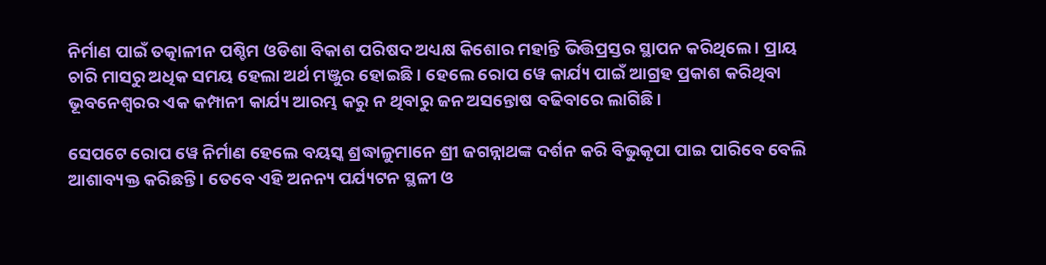ନିର୍ମାଣ ପାଇଁ ତତ୍କାଳୀନ ପଶ୍ଚିମ ଓଡିଶା ବିକାଶ ପରିଷଦ ଅଧ୍ୟକ୍ଷ କିଶୋର ମହାନ୍ତି ଭିତ୍ତିପ୍ରସ୍ତର ସ୍ଥାପନ କରିଥିଲେ । ପ୍ରାୟ ଚାରି ମାସରୁ ଅଧିକ ସମୟ ହେଲା ଅର୍ଥ ମଞ୍ଜୁର ହୋଇଛି । ହେଲେ ରୋପ ୱେ କାର୍ଯ୍ୟ ପାଇଁ ଆଗ୍ରହ ପ୍ରକାଶ କରିଥିବା ଭୂବନେଶ୍ବରର ଏକ କମ୍ପାନୀ କାର୍ଯ୍ୟ ଆରମ୍ଭ କରୁ ନ ଥିବାରୁ ଜନ ଅସନ୍ତୋଷ ବଢିବାରେ ଲାଗିଛି ।

ସେପଟେ ରୋପ ୱେ ନିର୍ମାଣ ହେଲେ ବୟସ୍କ ଶ୍ରଦ୍ଧାଳୁମାନେ ଶ୍ରୀ ଜଗନ୍ନାଥଙ୍କ ଦର୍ଶନ କରି ବିଭୁକୃପା ପାଇ ପାରିବେ ବେଲି ଆଶାବ୍ୟକ୍ତ କରିଛନ୍ତି । ତେବେ ଏହି ଅନନ୍ୟ ପର୍ଯ୍ୟଟନ ସ୍ଥଳୀ ଓ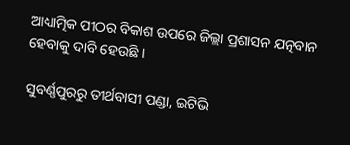ଆଧ୍ୟାତ୍ମିକ ପୀଠର ବିକାଶ ଉପରେ ଜିଲ୍ଲା ପ୍ରଶାସନ ଯତ୍ନବାନ ହେବାକୁ ଦାବି ହେଉଛି ।

ସୁବର୍ଣ୍ଣପୁରରୁ ତୀର୍ଥବାସୀ ପଣ୍ଡା, ଇଟିଭି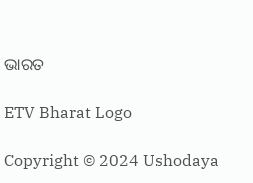ଭାରତ

ETV Bharat Logo

Copyright © 2024 Ushodaya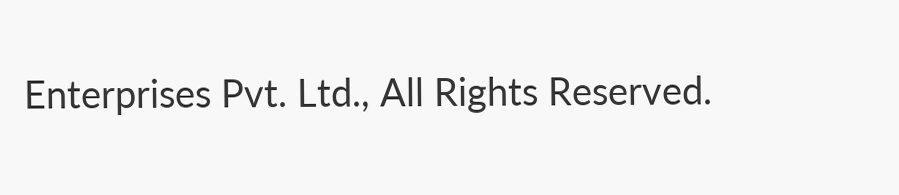Enterprises Pvt. Ltd., All Rights Reserved.